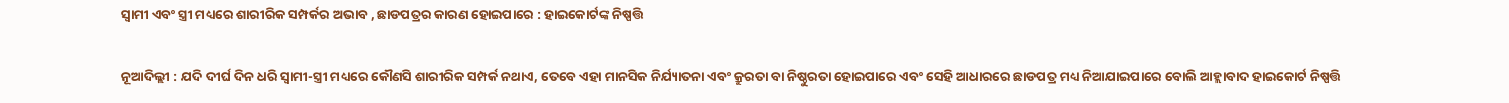ସ୍ୱାମୀ ଏବଂ ସ୍ତ୍ରୀ ମଧ୍ୟରେ ଶାରୀରିକ ସମ୍ପର୍କର ଅଭାବ , ଛାଡପତ୍ରର କାରଣ ହୋଇପାରେ : ହାଇକୋର୍ଟଙ୍କ ନିଷ୍ପତ୍ତି

ନୂଆଦିଲ୍ଲୀ : ଯଦି ଦୀର୍ଘ ଦିନ ଧରି ସ୍ୱାମୀ-ସ୍ତ୍ରୀ ମଧ୍ୟରେ କୌଣସି ଶାରୀରିକ ସମ୍ପର୍କ ନଥାଏ, ତେବେ ଏହା ମାନସିକ ନିର୍ଯ୍ୟାତନା ଏବଂ କ୍ରୁରତା ବା ନିଷ୍ଠୁରତା ହୋଇପାରେ ଏବଂ ସେହି ଆଧାରରେ ଛାଡପତ୍ର ମଧ୍ୟ ନିଆଯାଇପାରେ ବୋଲି ଆହ୍ଲାବାଦ ହାଇକୋର୍ଟ ନିଷ୍ପତ୍ତି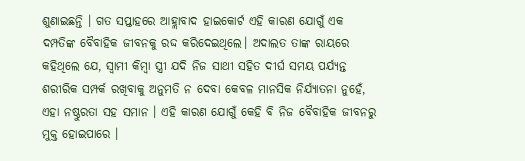ଶୁଣାଇଛନ୍ତି । ଗତ ସପ୍ତାହରେ ଆହ୍ଲାବାଦ ହାଇକୋର୍ଟ ଏହି କାରଣ ଯୋଗୁଁ ଏକ ଦମ୍ପତିଙ୍କ ବୈବାହିକ ଜୀବନକୁ ରଦ୍ଦ କରିଦେଇଥିଲେ। ଅଦାଲତ ତାଙ୍କ ରାୟରେ କହିଥିଲେ ଯେ, ସ୍ୱାମୀ କିମ୍ବା ସ୍ତ୍ରୀ ଯଦି ନିଜ ସାଥୀ ସହିତ ଦୀର୍ଘ ସମୟ ପର୍ଯ୍ୟନ୍ତ ଶରୀରିକ ସମ୍ପର୍କ ରଖିବାକୁ ଅନୁମତି ନ ଦେବା କେବଳ ମାନସିକ ନିର୍ଯ୍ୟାତନା ନୁହେଁ, ଏହା ନଷ୍ଠୁରତା ସହ ସମାନ । ଏହି କାରଣ ଯୋଗୁଁ କେହି ବି ନିଜ ବୈବାହିକ ଜୀବନରୁ ମୁକ୍ତ ହୋଇପାରେ ।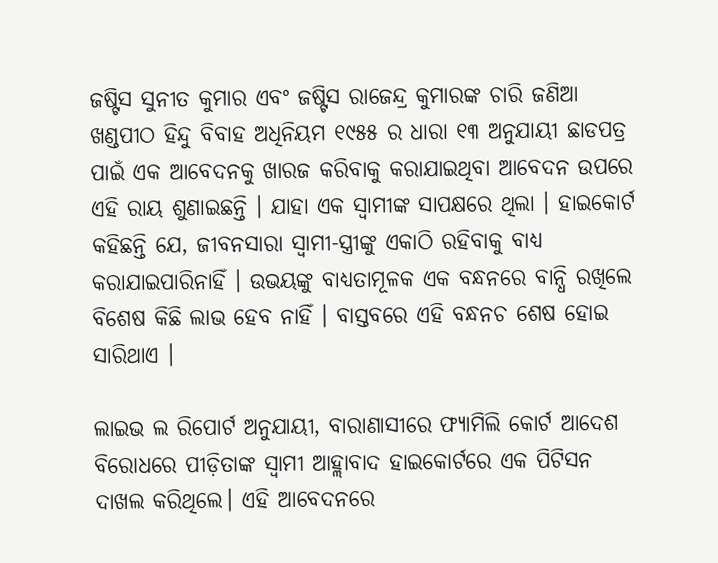ଜଷ୍ଟିସ ସୁନୀତ କୁମାର ଏବଂ ଜଷ୍ଟିସ ରାଜେନ୍ଦ୍ର କୁମାରଙ୍କ ଚାରି ଜଣିଆ ଖଣ୍ଡପୀଠ ହିନ୍ଦୁ ବିବାହ ଅଧିନିୟମ ୧୯୫୫ ର ଧାରା ୧୩ ଅନୁଯାୟୀ ଛାଡପତ୍ର ପାଇଁ ଏକ ଆବେଦନକୁ ଖାରଜ କରିବାକୁ କରାଯାଇଥିବା ଆବେଦନ ଉପରେ ଏହି ରାୟ ଶୁଣାଇଛନ୍ତି । ଯାହା ଏକ ସ୍ୱାମୀଙ୍କ ସାପକ୍ଷରେ ଥିଲା । ହାଇକୋର୍ଟ କହିଛନ୍ତି ଯେ, ଜୀବନସାରା ସ୍ୱାମୀ-ସ୍ତ୍ରୀଙ୍କୁ ଏକାଠି ରହିବାକୁ ବାଧ୍ୟ କରାଯାଇପାରିନାହିଁ । ଉଭୟଙ୍କୁ ବାଧ୍ୟତାମୂଳକ ଏକ ବନ୍ଧନରେ ବାନ୍ଧି ରଖିଲେ ବିଶେଷ କିଛି ଲାଭ ହେବ ନାହିଁ । ବାସ୍ତବରେ ଏହି ବନ୍ଧନଚ ଶେଷ ହୋଇ ସାରିଥାଏ ।

ଲାଇଭ ଲ ରିପୋର୍ଟ ଅନୁଯାୟୀ, ବାରାଣାସୀରେ ଫ୍ୟାମିଲି କୋର୍ଟ ଆଦେଶ ବିରୋଧରେ ପୀଡ଼ିତାଙ୍କ ସ୍ୱାମୀ ଆହ୍ଲାବାଦ ହାଇକୋର୍ଟରେ ଏକ ପିଟିସନ ଦାଖଲ କରିଥିଲେ। ଏହି ଆବେଦନରେ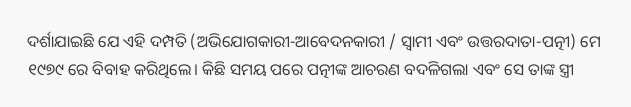ଦର୍ଶାଯାଇଛି ଯେ ଏହି ଦମ୍ପତି (ଅଭିଯୋଗକାରୀ-ଆବେଦନକାରୀ / ସ୍ୱାମୀ ଏବଂ ଉତ୍ତରଦାତା-ପତ୍ନୀ) ମେ ୧୯୭୯ ରେ ବିବାହ କରିଥିଲେ। କିଛି ସମୟ ପରେ ପତ୍ନୀଙ୍କ ଆଚରଣ ବଦଳିଗଲା ଏବଂ ସେ ତାଙ୍କ ସ୍ତ୍ରୀ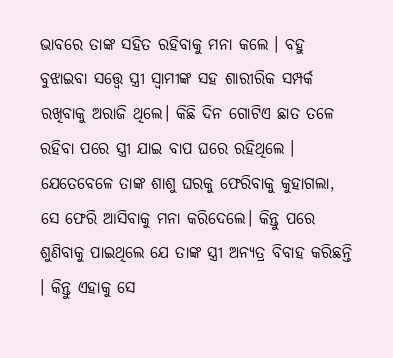ଭାବରେ ତାଙ୍କ ସହିତ ରହିବାକୁ ମନା କଲେ । ବହୁ ବୁଝାଇବା ସତ୍ତ୍ୱେ ସ୍ତ୍ରୀ ସ୍ୱାମୀଙ୍କ ସହ ଶାରୀରିକ ସମ୍ପର୍କ ରଖିବାକୁ ଅରାଜି ଥିଲେ। କିଛି ଦିନ ଗୋଟିଏ ଛାତ ତଳେ ରହିବା ପରେ ସ୍ତ୍ରୀ ଯାଇ ବାପ ଘରେ ରହିଥିଲେ । ଯେତେବେଳେ ତାଙ୍କ ଶାଶୁ ଘରକୁ ଫେରିବାକୁ କୁହାଗଲା, ସେ ଫେରି ଆସିବାକୁ ମନା କରିଦେଲେ। କିନ୍ତୁ ପରେ ଶୁଣିବାକୁ ପାଇଥିଲେ ଯେ ତାଙ୍କ ସ୍ତ୍ରୀ ଅନ୍ୟତ୍ର ବିବାହ କରିଛନ୍ତି । କିନ୍ତୁ ଏହାକୁ ସେ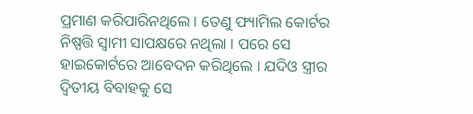ପ୍ରମାଣ କରିପାରିନଥିଲେ । ତେଣୁ ଫ୍ୟାମିଲ କୋର୍ଟର ନିଷ୍ପତ୍ତି ସ୍ୱାମୀ ସାପକ୍ଷରେ ନଥିଲା । ପରେ ସେ ହାଇକୋର୍ଟରେ ଆବେଦନ କରିଥିଲେ । ଯଦିଓ ସ୍ତ୍ରୀର ଦ୍ୱିତୀୟ ବିବାହକୁ ସେ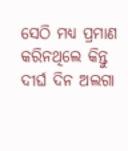ସେଠି ମଧ୍ୟ ପ୍ରମାଣ କରିନଥିଲେ କିନ୍ତୁ ଦୀର୍ଘ ଦିନ ଅଲଗା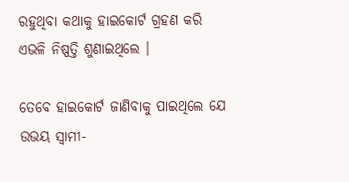ରହୁଥିବା କଥାକୁ ହାଇକୋର୍ଟ ଗ୍ରହଣ କରି ଏଭଳି ନିଷ୍ପତ୍ତି ଶୁଣାଇଥିଲେ ।

ତେବେ ହାଇକୋର୍ଟ ଜାଣିବାକୁ ପାଇଥିଲେ ଯେ ଉଭୟ ସ୍ୱାମୀ-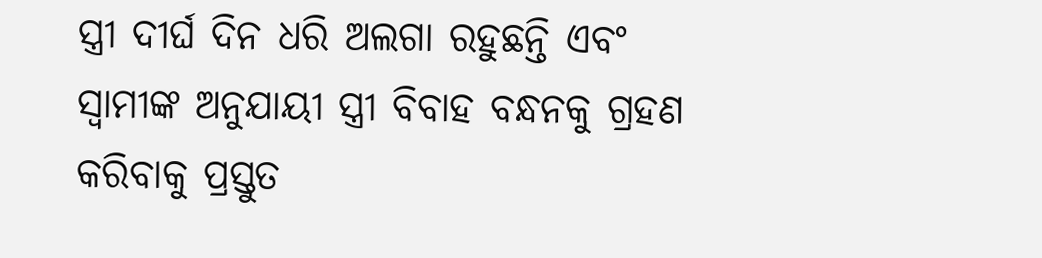ସ୍ତ୍ରୀ ଦୀର୍ଘ ଦିନ ଧରି ଅଲଗା ରହୁଛନ୍ତି ଏବଂ ସ୍ୱାମୀଙ୍କ ଅନୁଯାୟୀ ସ୍ତ୍ରୀ ବିବାହ ବନ୍ଧନକୁ ଗ୍ରହଣ କରିବାକୁ ପ୍ରସ୍ତୁତ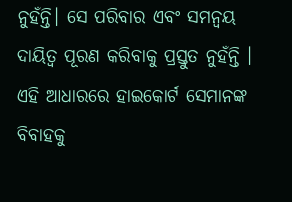ନୁହଁନ୍ତି। ସେ ପରିବାର ଏବଂ ସମନ୍ୱୟ ଦାୟିତ୍ୱ ପୂରଣ କରିବାକୁ ପ୍ରସ୍ତୁତ ନୁହଁନ୍ତି । ଏହି ଆଧାରରେ ହାଇକୋର୍ଟ ସେମାନଙ୍କ ବିବାହକୁ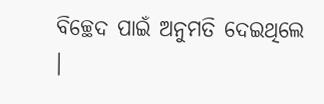ବିଚ୍ଛେଦ ପାଇଁ ଅନୁମତି ଦେଇଥିଲେ ।